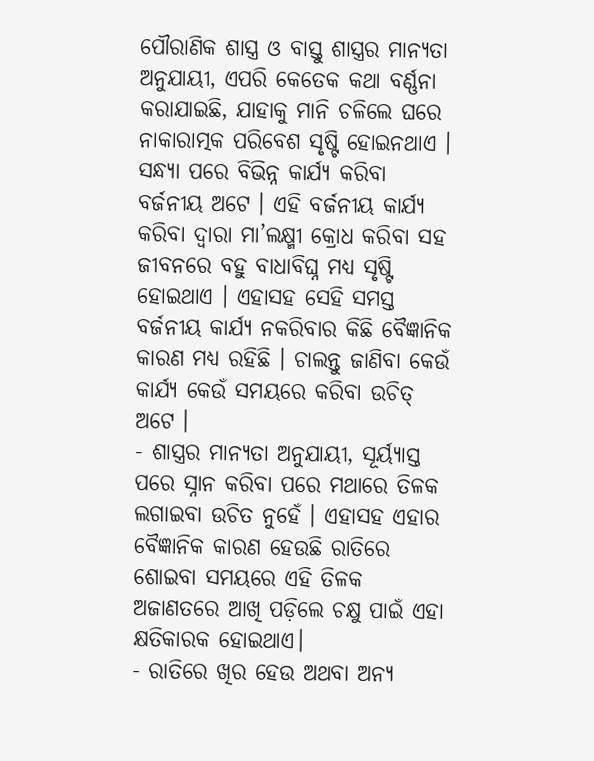ପୌରାଣିକ ଶାସ୍ତ୍ର ଓ ବାସ୍ତୁ ଶାସ୍ତ୍ରର ମାନ୍ୟତା ଅନୁଯାୟୀ, ଏପରି କେତେକ କଥା ବର୍ଣ୍ଣନା କରାଯାଇଛି, ଯାହାକୁ ମାନି ଚଳିଲେ ଘରେ ନାକାରାତ୍ମକ ପରିବେଶ ସୃଷ୍ଟି ହୋଇନଥାଏ । ସନ୍ଧ୍ୟା ପରେ ବିଭିନ୍ନ କାର୍ଯ୍ୟ କରିବା ବର୍ଜନୀୟ ଅଟେ । ଏହି ବର୍ଜନୀୟ କାର୍ଯ୍ୟ କରିବା ଦ୍ୱାରା ମା’ଲକ୍ଷ୍ମୀ କ୍ରୋଧ କରିବା ସହ ଜୀବନରେ ବହୁ ବାଧାବିଘ୍ନ ମଧ୍ୟ ସୃଷ୍ଟି ହୋଇଥାଏ । ଏହାସହ ସେହି ସମସ୍ତ ବର୍ଜନୀୟ କାର୍ଯ୍ୟ ନକରିବାର କିଛି ବୈଜ୍ଞାନିକ କାରଣ ମଧ୍ୟ ରହିଛି । ଚାଲନ୍ତୁ ଜାଣିବା କେଉଁ କାର୍ଯ୍ୟ କେଉଁ ସମୟରେ କରିବା ଉଚିତ୍ ଅଟେ ।
- ଶାସ୍ତ୍ରର ମାନ୍ୟତା ଅନୁଯାୟୀ, ସୂର୍ୟ୍ୟାସ୍ତ ପରେ ସ୍ନାନ କରିବା ପରେ ମଥାରେ ତିଳକ ଲଗାଇବା ଉଚିତ ନୁହେଁ । ଏହାସହ ଏହାର ବୈଜ୍ଞାନିକ କାରଣ ହେଉଛି ରାତିରେ ଶୋଇବା ସମୟରେ ଏହି ତିଳକ ଅଜାଣତରେ ଆଖି ପଡ଼ିଲେ ଚକ୍ଷୁ ପାଇଁ ଏହା କ୍ଷତିକାରକ ହୋଇଥାଏ।
- ରାତିରେ ଖିର ହେଉ ଅଥବା ଅନ୍ୟ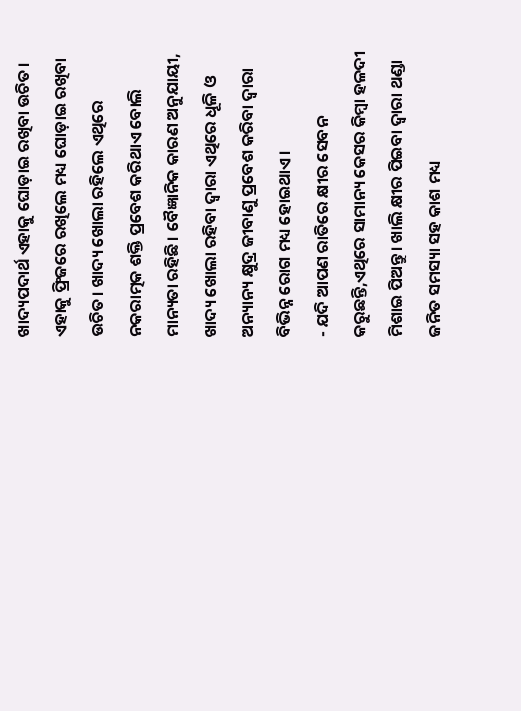ଖାଦ୍ୟପଦାର୍ଥ ଏହାକୁ ଘୋଡ଼ାଇ ରଖିବା ଉଚିତ। ଏହାକୁ ଫ୍ରିଜରେ ରଖିଲେ ମଧ୍ୟ ଘୋଡ଼ାଇ ରଖିବା ଉଚିତ। ଖାଦ୍ୟ ଖୋଲା ରହିଲେ ଏଥିରେ ନକରାତ୍ମକ ଶକ୍ତି ପ୍ରବେଶ କରିଥାଏ ବୋଲି ମାନ୍ୟତା ରହିଛି। ବୈଜ୍ଞାନିକ କାରଣ ଅନୁଯାୟୀ, ଖାଦ୍ୟ ଖୋଲା ରହିବା ଦ୍ୱାରା ଏଥିରେ ଧୂଳି ଓ ଅନ୍ୟାନ୍ୟ କ୍ଷୁଦ୍ର ଜୀବାଣୁ ପ୍ରବେଶ କରିବା ଦ୍ୱାରା ବିଭିନ୍ନ ରୋଗ ମଧ୍ୟ ହୋଇଥାଏ ।
- ଯଦି ଆପଣ ରାତିରେ କ୍ଷୀର ସେବନ କରୁଛନ୍ତି,ଏଥିରେ ସାମାନ୍ୟ କେସର କିମ୍ବା ହଳଦୀ ମିଶାଇ ପିଅନ୍ତୁ। ଖାଲି କ୍ଷୀର ପିଇବା ଦ୍ୱାରା ଥଣ୍ଡା ଜନିତ ସମସ୍ୟା ସହ କାଶ ମଧ୍ୟ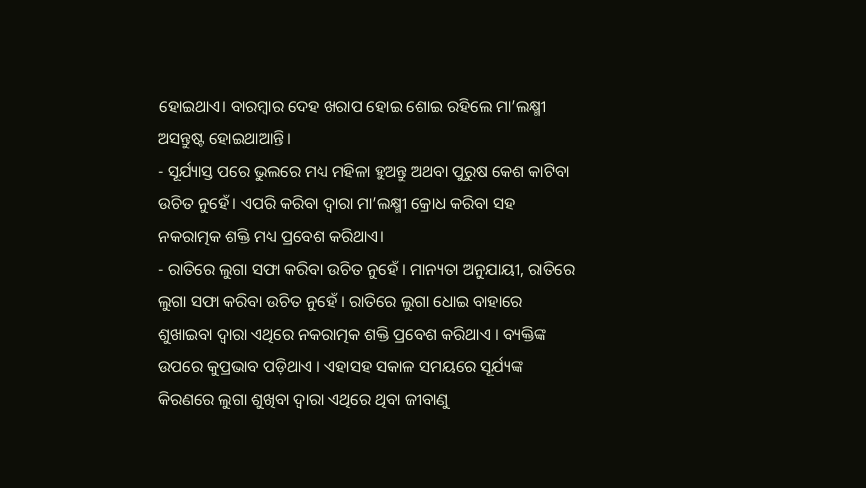ହୋଇଥାଏ। ବାରମ୍ବାର ଦେହ ଖରାପ ହୋଇ ଶୋଇ ରହିଲେ ମା’ଲକ୍ଷ୍ମୀ ଅସନ୍ତୁଷ୍ଟ ହୋଇଥାଆନ୍ତି।
- ସୂର୍ଯ୍ୟାସ୍ତ ପରେ ଭୁଲରେ ମଧ୍ୟ ମହିଳା ହୁଅନ୍ତୁ ଅଥବା ପୁରୁଷ କେଶ କାଟିବା ଉଚିତ ନୁହେଁ। ଏପରି କରିବା ଦ୍ୱାରା ମା’ଲକ୍ଷ୍ମୀ କ୍ରୋଧ କରିବା ସହ ନକରାତ୍ମକ ଶକ୍ତି ମଧ୍ୟ ପ୍ରବେଶ କରିଥାଏ।
- ରାତିରେ ଲୁଗା ସଫା କରିବା ଉଚିତ ନୁହେଁ । ମାନ୍ୟତା ଅନୁଯାୟୀ, ରାତିରେ ଲୁଗା ସଫା କରିବା ଉଚିତ ନୁହେଁ । ରାତିରେ ଲୁଗା ଧୋଇ ବାହାରେ ଶୁଖାଇବା ଦ୍ୱାରା ଏଥିରେ ନକରାତ୍ମକ ଶକ୍ତି ପ୍ରବେଶ କରିଥାଏ । ବ୍ୟକ୍ତିଙ୍କ ଉପରେ କୁପ୍ରଭାବ ପଡ଼ିଥାଏ । ଏହାସହ ସକାଳ ସମୟରେ ସୂର୍ଯ୍ୟଙ୍କ କିରଣରେ ଲୁଗା ଶୁଖିବା ଦ୍ୱାରା ଏଥିରେ ଥିବା ଜୀବାଣୁ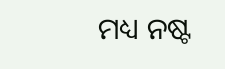ମଧ୍ୟ ନଷ୍ଟ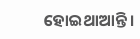ହୋଇଥାଆନ୍ତି ।